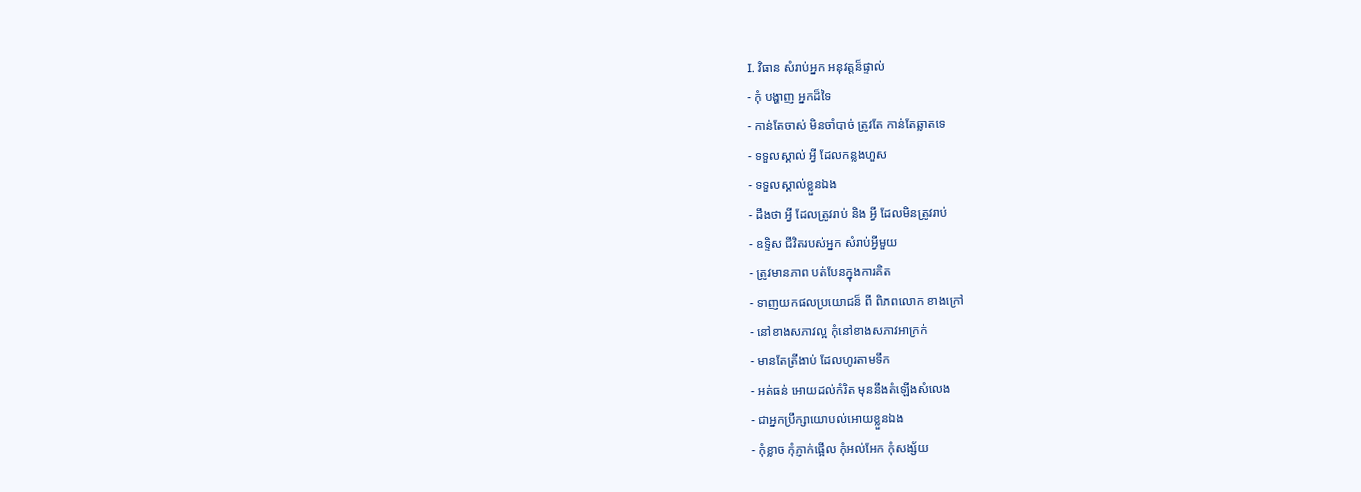I. វិធាន សំរាប់អ្នក អនុវត្តន៏ផ្ទាល់
- កុំ បង្ហាញ អ្នកដ៏ទៃ
- កាន់តែចាស់ មិនចាំបាច់ ត្រូវតែ កាន់តែឆ្លាតទេ
- ទទួលស្គាល់ អ្វី ដែលកន្លងហួស
- ទទួលស្គាល់ខ្លួនឯង
- ដឹងថា អ្វី ដែលត្រូវរាប់ និង អ្វី ដែលមិនត្រូវរាប់
- ឧទ្ទិស ជីវិតរបស់អ្នក សំរាប់អ្វីមួយ
- ត្រូវមានភាព បត់បែនក្នុងការគិត
- ទាញយកផលប្រយោជន៏ ពី ពិភពលោក ខាងក្រៅ
- នៅខាងសភាវល្អ កុំនៅខាងសភាវអាក្រក់
- មានតែត្រីងាប់ ដែលហូរតាមទឹក
- អត់ធន់ អោយដល់កំរិត មុននឹងតំឡើងសំលេង
- ជាអ្នកប្រឹក្សាយោបល់អោយខ្លួនឯង
- កុំខ្លាច កុំភ្ញាក់ផ្អើល កុំអល់អែក កុំសង្ស័យ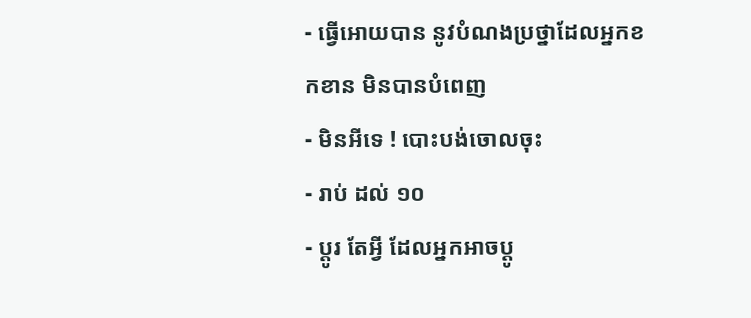- ធ្វើអោយបាន នូវបំណងប្រថ្នាដែលអ្នកខកខាន មិនបានបំពេញ
- មិនអីទេ ! បោះបង់ចោលចុះ
- រាប់ ដល់ ១០
- ប្តូរ តែអ្វី ដែលអ្នកអាចប្តូ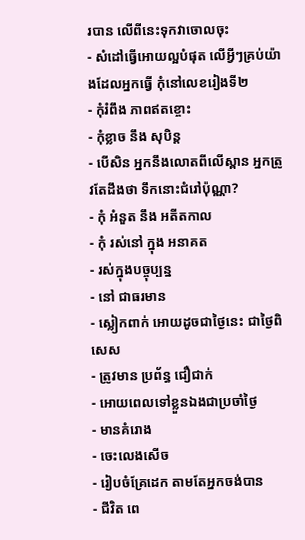របាន លើពីនេះទុកវាចោលចុះ
- សំដៅធ្វើអោយល្អបំផុត លើអ្វីៗគ្រប់យ៉ាងដែលអ្នកធ្វើ កុំនៅលេខរៀងទី២
- កុំរំពឹង ភាពឥតខ្ចោះ
- កុំខ្លាច នឹង សុបិន្ត
- បើសិន អ្នកនឹងលោតពីលើស្ពាន អ្នកត្រូវតែដឹងថា ទឹកនោះជំរៅប៉ុណ្ណា?
- កុំ អំនួត នឹង អតីតកាល
- កុំ រស់នៅ ក្នុង អនាគត
- រស់ក្នុងបច្ចុប្បន្ន
- នៅ ជាធរមាន
- ស្លៀកពាក់ អោយដូចជាថ្ងៃនេះ ជាថ្ងៃពិសេស
- ត្រូវមាន ប្រព័ន្ធ ជឿជាក់
- អោយពេលទៅខ្លួនឯងជាប្រចាំថ្ងៃ
- មានគំរោង
- ចេះលេងសើច
- រៀបចំគ្រែដេក តាមតែអ្នកចង់បាន
- ជីវិត ពេ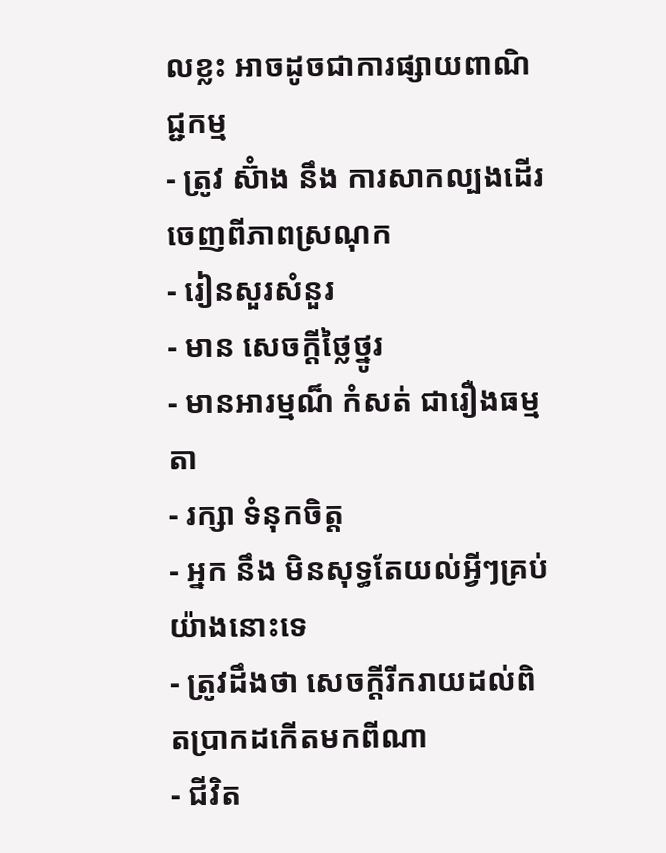លខ្លះ អាចដូចជាការផ្សាយពាណិជ្ជកម្ម
- ត្រូវ ស៊ំាង នឹង ការសាកល្បងដើរចេញពីភាពស្រណុក
- រៀនសួរសំនួរ
- មាន សេចក្តីថ្លៃថ្នូរ
- មានអារម្មណ៏ កំសត់ ជារឿងធម្មតា
- រក្សា ទំនុកចិត្ត
- អ្នក នឹង មិនសុទ្ធតែយល់អ្វីៗគ្រប់យ៉ាងនោះទេ
- ត្រូវដឹងថា សេចក្តីរីករាយដល់ពិតប្រាកដកើតមកពីណា
- ជីវិត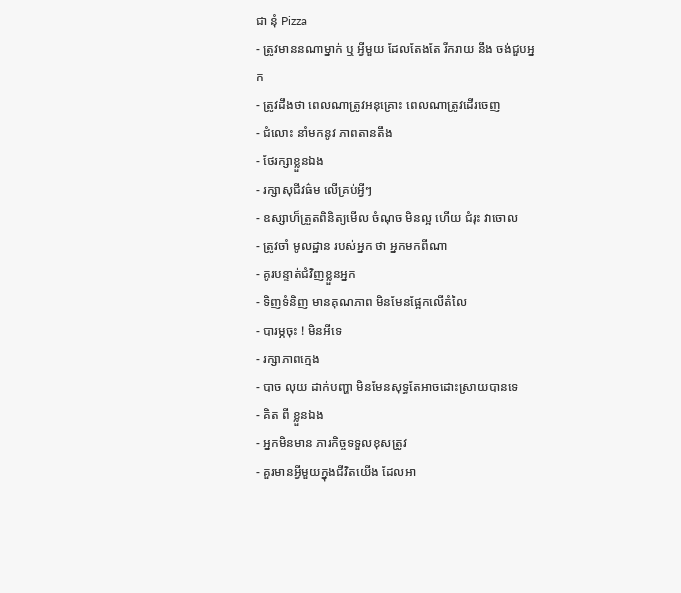ជា នុំ Pizza
- ត្រូវមាននណាម្នាក់ ឬ អ្វីមួយ ដែលតែងតែ រីករាយ នឹង ចង់ជួបអ្នក
- ត្រូវដឹងថា ពេលណាត្រូវអនុគ្រោះ ពេលណាត្រូវដើរចេញ
- ជំលោះ នាំមកនូវ ភាពតានតឹង
- ថែរក្សាខ្លួនឯង
- រក្សាសុជីវធ៌ម លើគ្រប់អ្វីៗ
- ឧស្សាហ៏ត្រួតពិនិត្យមើល ចំណុច មិនល្អ ហើយ ជំរុះ វាចោល
- ត្រូវចាំ មូលដ្ឋាន របស់អ្នក ថា អ្នកមកពីណា
- គូរបន្ទាត់ជំវិញខ្លួនអ្នក
- ទិញទំនិញ មានគុណភាព មិនមែនផ្អែកលើតំលៃ
- បារម្ភចុះ ! មិនអីទេ
- រក្សាភាពក្មេង
- បាច លុយ ដាក់បញ្ហា មិនមែនសុទ្ធតែអាចដោះស្រាយបានទេ
- គិត ពី ខ្លួនឯង
- អ្នកមិនមាន ភារកិច្ចទទួលខុសត្រូវ
- គួរមានអ្វីមួយក្នុងជីវិតយើង ដែលអា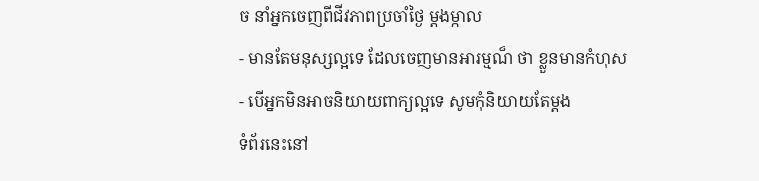ច នាំអ្នកចេញពីជីវភាពប្រចាំថ្ងៃ ម្តងម្កាល
- មានតែមនុស្សល្អទេ ដែលចេញមានអារម្មណ៏ ថា ខ្លួនមានកំហុស
- បើអ្នកមិនអាចនិយាយពាក្យល្អទេ សូមកុំនិយាយតែម្តង
ទំព័រនេះនៅ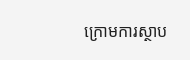ក្រោមការស្ថាប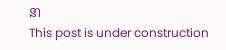នា
This post is under construction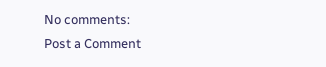No comments:
Post a Comment